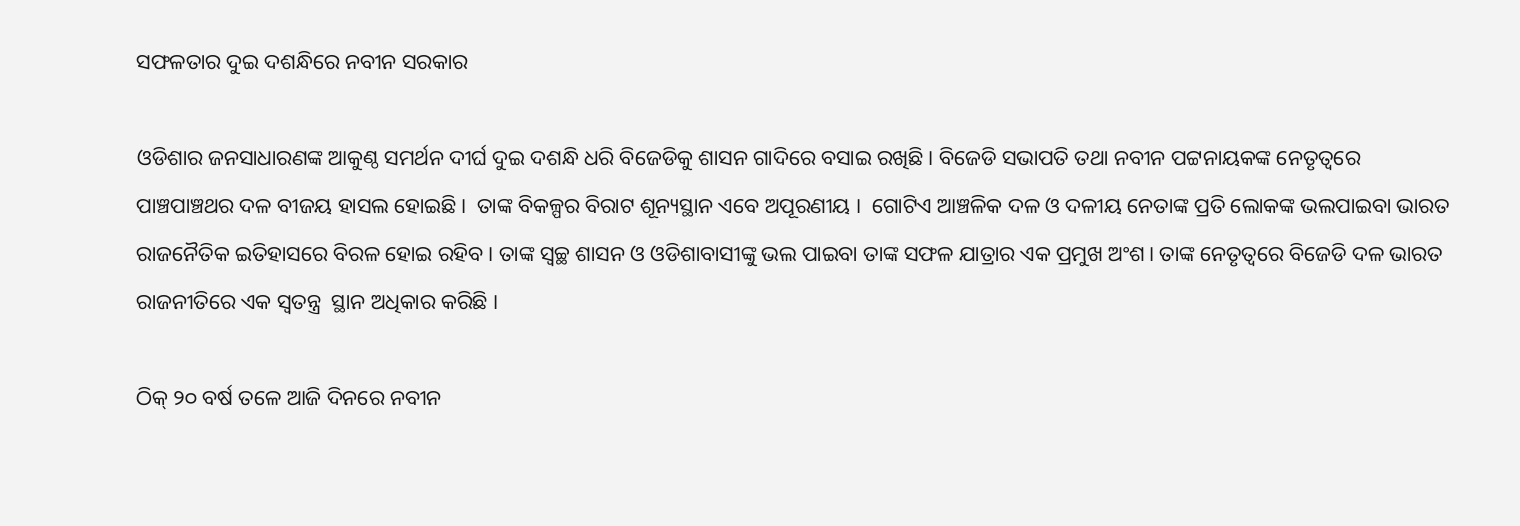ସଫଳତାର ଦୁଇ ଦଶନ୍ଧିରେ ନବୀନ ସରକାର

ଓଡିଶାର ଜନସାଧାରଣଙ୍କ ଆକୁଣ୍ଠ ସମର୍ଥନ ଦୀର୍ଘ ଦୁଇ ଦଶନ୍ଧି ଧରି ବିଜେଡିକୁ ଶାସନ ଗାଦିରେ ବସାଇ ରଖିଛି। ବିଜେଡି ସଭାପତି ତଥା ନବୀନ ପଟ୍ଟନାୟକଙ୍କ ନେତୃତ୍ୱରେ ପାଞ୍ଚପାଞ୍ଚଥର ଦଳ ବୀଜୟ ହାସଲ ହୋଇଛି।  ତାଙ୍କ ବିକଳ୍ପର ବିରାଟ ଶୂନ୍ୟସ୍ଥାନ ଏବେ ଅପୂରଣୀୟ ।  ଗୋଟିଏ ଆଞ୍ଚଳିକ ଦଳ ଓ ଦଳୀୟ ନେତାଙ୍କ ପ୍ରତି ଲୋକଙ୍କ ଭଲପାଇବା ଭାରତ ରାଜନୈତିକ ଇତିହାସରେ ବିରଳ ହୋଇ ରହିବ। ତାଙ୍କ ସ୍ୱଚ୍ଛ ଶାସନ ଓ ଓଡିଶାବାସୀଙ୍କୁ ଭଲ ପାଇବା ତାଙ୍କ ସଫଳ ଯାତ୍ରାର ଏକ ପ୍ରମୁଖ ଅଂଶ। ତାଙ୍କ ନେତୃତ୍ୱରେ ବିଜେଡି ଦଳ ଭାରତ ରାଜନୀତିରେ ଏକ ସ୍ୱତନ୍ତ୍ର  ସ୍ଥାନ ଅଧିକାର କରିଛି ।

ଠିକ୍ ୨୦ ବର୍ଷ ତଳେ ଆଜି ଦିନରେ ନବୀନ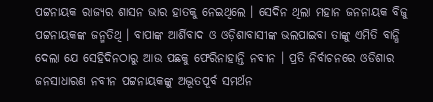ପଟ୍ଟନାୟକ ରାଜ୍ୟର ଶାସନ ଭାର ହାତକୁ ନେଇଥିଲେ । ସେଦିନ ଥିଲା ମହାନ ଜନନାୟକ ବିଜୁ ପଟ୍ଟନାୟକଙ୍କ ଜନ୍ମତିଥି । ବାପାଙ୍କ ଆର୍ଶିବାଦ ଓ ଓଡ଼ିଶାବାସୀଙ୍କ ଭଲପାଇବା ତାଙ୍କୁ ଏମିତି ବାନ୍ଧି ଦେଲା ଯେ ସେହିଦିନଠାରୁ ଆଉ ପଛକୁ ଫେରିନାହାନ୍ତି ନବୀନ । ପ୍ରତି ନିର୍ବାଚନରେ ଓଡିଶାର ଜନସାଧାରଣ ନବୀନ ପଟ୍ଟନାୟକଙ୍କୁ ଅଦ୍ଭୂତପୂର୍ବ ସମର୍ଥନ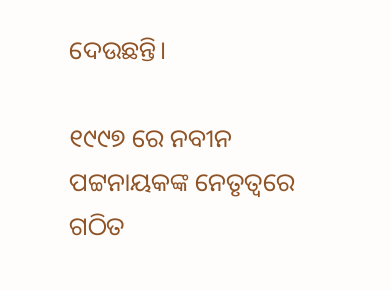ଦେଉଛନ୍ତି।

୧୯୯୭ ରେ ନବୀନ ପଟ୍ଟନାୟକଙ୍କ ନେତୃତ୍ୱରେ ଗଠିତ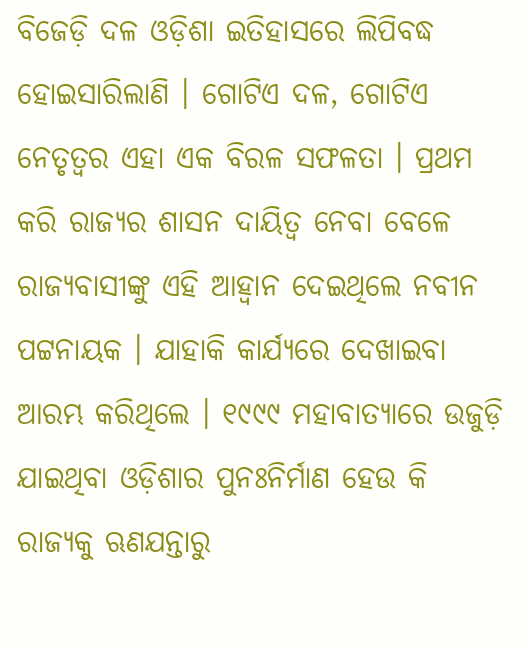ବିଜେଡ଼ି ଦଳ ଓଡ଼ିଶା ଇତିହାସରେ ଲିପିବଦ୍ଧ ହୋଇସାରିଲାଣି । ଗୋଟିଏ ଦଳ, ଗୋଟିଏ ନେତୃତ୍ୱର ଏହା ଏକ ବିରଳ ସଫଳତା । ପ୍ରଥମ କରି ରାଜ୍ୟର ଶାସନ ଦାୟିତ୍ୱ ନେବା ବେଳେ ରାଜ୍ୟବାସୀଙ୍କୁ ଏହି ଆହ୍ୱାନ ଦେଇଥିଲେ ନବୀନ ପଟ୍ଟନାୟକ । ଯାହାକି କାର୍ଯ୍ୟରେ ଦେଖାଇବା ଆରମ୍ଭ କରିଥିଲେ । ୧୯୯୯ ମହାବାତ୍ୟାରେ ଉଜୁଡ଼ି ଯାଇଥିବା ଓଡ଼ିଶାର ପୁନଃନିର୍ମାଣ ହେଉ କି ରାଜ୍ୟକୁ ଋଣଯନ୍ତାରୁ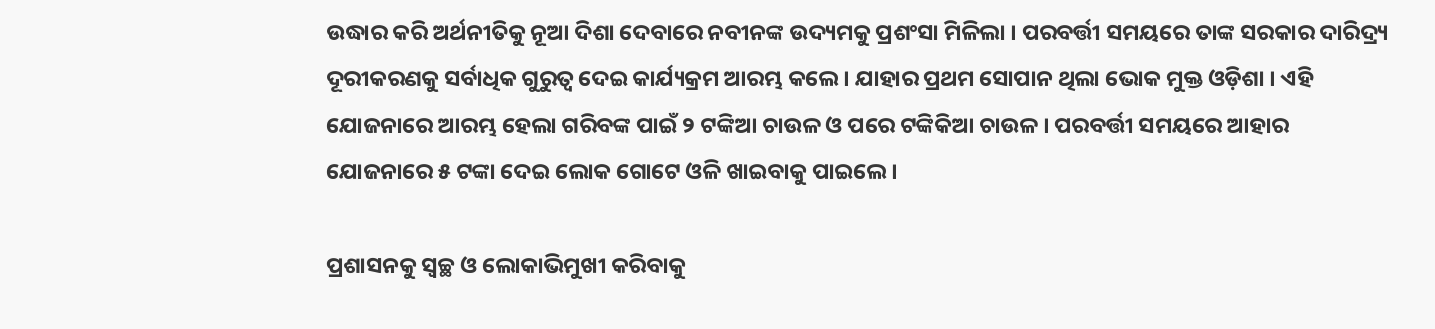ଉଦ୍ଧାର କରି ଅର୍ଥନୀତିକୁ ନୂଆ ଦିଶା ଦେବାରେ ନବୀନଙ୍କ ଉଦ୍ୟମକୁ ପ୍ରଶଂସା ମିଳିଲା । ପରବର୍ତ୍ତୀ ସମୟରେ ତାଙ୍କ ସରକାର ଦାରିଦ୍ର୍ୟ ଦୂରୀକରଣକୁ ସର୍ବାଧିକ ଗୁରୁତ୍ୱ ଦେଇ କାର୍ଯ୍ୟକ୍ରମ ଆରମ୍ଭ କଲେ । ଯାହାର ପ୍ରଥମ ସୋପାନ ଥିଲା ଭୋକ ମୁକ୍ତ ଓଡ଼ିଶା । ଏହି ଯୋଜନାରେ ଆରମ୍ଭ ହେଲା ଗରିବଙ୍କ ପାଇଁ ୨ ଟଙ୍କିଆ ଚାଉଳ ଓ ପରେ ଟଙ୍କିକିଆ ଚାଉଳ । ପରବର୍ତ୍ତୀ ସମୟରେ ଆହାର ଯୋଜନାରେ ୫ ଟଙ୍କା ଦେଇ ଲୋକ ଗୋଟେ ଓଳି ଖାଇବାକୁ ପାଇଲେ ।

ପ୍ରଶାସନକୁ ସ୍ୱଚ୍ଛ ଓ ଲୋକାଭିମୁଖୀ କରିବାକୁ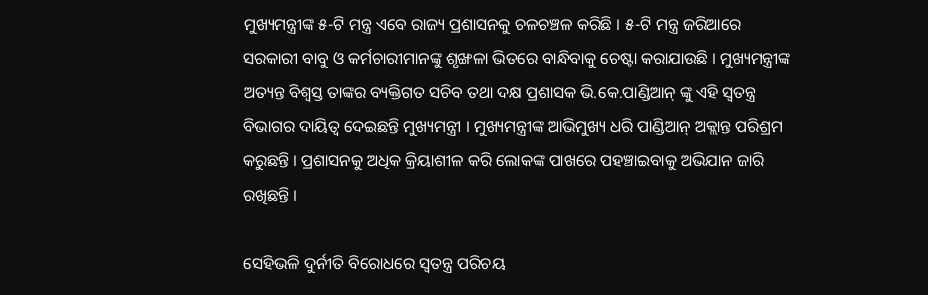ମୁଖ୍ୟମନ୍ତ୍ରୀଙ୍କ ୫-ଟି ମନ୍ତ୍ର ଏବେ ରାଜ୍ୟ ପ୍ରଶାସନକୁ ଚଳଚଞ୍ଚଳ କରିଛି । ୫-ଟି ମନ୍ତ୍ର ଜରିଆରେ ସରକାରୀ ବାବୁ ଓ କର୍ମଚାରୀମାନଙ୍କୁ ଶୃଙ୍ଖଳା ଭିତରେ ବାନ୍ଧିବାକୁ ଚେଷ୍ଟା କରାଯାଉଛି । ମୁଖ୍ୟମନ୍ତ୍ରୀଙ୍କ ଅତ୍ୟନ୍ତ ବିଶ୍ୱସ୍ତ ତାଙ୍କର ବ୍ୟକ୍ତିଗତ ସଚିବ ତଥା ଦକ୍ଷ ପ୍ରଶାସକ ଭି.କେ.ପାଣ୍ଡିଆନ୍ ଙ୍କୁ ଏହି ସ୍ୱତନ୍ତ୍ର ବିଭାଗର ଦାୟିତ୍ୱ ଦେଇଛନ୍ତି ମୁଖ୍ୟମନ୍ତ୍ରୀ । ମୁଖ୍ୟମନ୍ତ୍ରୀଙ୍କ ଆଭିମୁଖ୍ୟ ଧରି ପାଣ୍ଡିଆନ୍ ଅକ୍ଲାନ୍ତ ପରିଶ୍ରମ କରୁଛନ୍ତି । ପ୍ରଶାସନକୁ ଅଧିକ କ୍ରିୟାଶୀଳ କରି ଲୋକଙ୍କ ପାଖରେ ପହଞ୍ଚାଇବାକୁ ଅଭିଯାନ ଜାରି ରଖିଛନ୍ତି ।

ସେହିଭଳି ଦୁର୍ନୀତି ବିରୋଧରେ ସ୍ୱତନ୍ତ୍ର ପରିଚୟ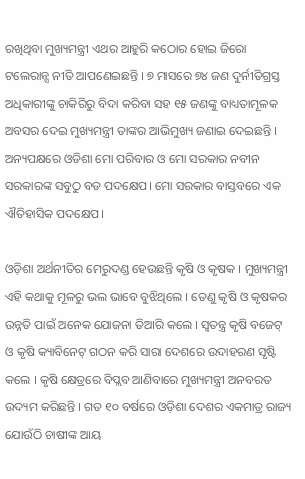ରଖିଥିବା ମୁଖ୍ୟମନ୍ତ୍ରୀ ଏଥର ଆହୁରି କଠୋର ହୋଇ ଜିରୋ ଟଲେରାନ୍ସ ନୀତି ଆପଣେଇଛନ୍ତି । ୭ ମାସରେ ୭୪ ଜଣ ଦୁର୍ନୀତିଗ୍ରସ୍ତ ଅଧିକାରୀଙ୍କୁ ଚାକିରିରୁ ବିଦା କରିବା ସହ ୧୫ ଜଣଙ୍କୁ ବାଧ୍ୟତାମୂଳକ ଅବସର ଦେଇ ମୁଖ୍ୟମନ୍ତ୍ରୀ ତାଙ୍କର ଆଭିମୁଖ୍ୟ ଜଣାଇ ଦେଇଛନ୍ତି । ଅନ୍ୟପକ୍ଷରେ ଓଡିଶା ମୋ ପରିବାର ଓ ମୋ ସରକାର ନବୀନ ସରକାରଙ୍କ ସବୁଠୁ ବଡ ପଦକ୍ଷେପ। ମୋ ସରକାର ବାସ୍ତବରେ ଏକ ଐତିହାସିକ ପଦକ୍ଷେପ।

ଓଡ଼ିଶା ଅର୍ଥନୀତିର ମେରୁଦଣ୍ଡ ହେଉଛନ୍ତି କୃଷି ଓ କୃଷକ । ମୁଖ୍ୟମନ୍ତ୍ରୀ ଏହି କଥାକୁ ମୂଳରୁ ଭଲ ଭାବେ ବୁଝିଥିଲେ । ତେଣୁ କୃଷି ଓ କୃଷକର ଉନ୍ନତି ପାଇଁ ଅନେକ ଯୋଜନା ତିଆରି କଲେ । ସ୍ୱତନ୍ତ୍ର କୃଷି ବଜେଟ୍ ଓ କୃଷି କ୍ୟାବିନେଟ୍ ଗଠନ କରି ସାରା ଦେଶରେ ଉଦାହରଣ ସୃଷ୍ଟି କଲେ । କୃଷି କ୍ଷେତ୍ରରେ ବିପ୍ଲବ ଆଣିବାରେ ମୁଖ୍ୟମନ୍ତ୍ରୀ ଅନବରତ ଉଦ୍ୟମ କରିଛନ୍ତି । ଗତ ୧୦ ବର୍ଷରେ ଓଡ଼ିଶା ଦେଶର ଏକମାତ୍ର ରାଜ୍ୟ ଯୋଉଁଠି ଚାଷୀଙ୍କ ଆୟ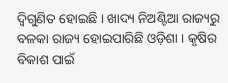ଦ୍ୱିଗୁଣିତ ହୋଇଛି । ଖାଦ୍ୟ ନିଅଣ୍ଟିଆ ରାଜ୍ୟରୁ ବଳକା ରାଜ୍ୟ ହୋଇପାରିଛି ଓଡ଼ିଶା । କୃଷିର ବିକାଶ ପାଇଁ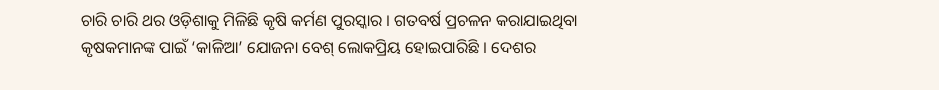ଚାରି ଚାରି ଥର ଓଡ଼ିଶାକୁ ମିଳିଛି କୃଷି କର୍ମଣ ପୁରସ୍କାର । ଗତବର୍ଷ ପ୍ରଚଳନ କରାଯାଇଥିବା କୃଷକମାନଙ୍କ ପାଇଁ ‘କାଳିଆ’ ଯୋଜନା ବେଶ୍ ଲୋକପ୍ରିୟ ହୋଇପାରିଛି । ଦେଶର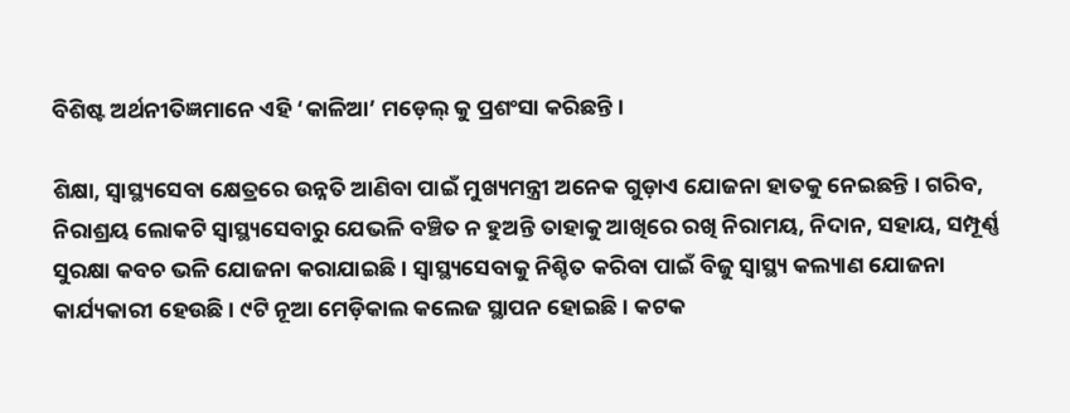ବିଶିଷ୍ଟ ଅର୍ଥନୀତିଜ୍ଞମାନେ ଏହି ‘କାଳିଆ’ ମଡ଼େଲ୍ କୁ ପ୍ରଶଂସା କରିଛନ୍ତି ।

ଶିକ୍ଷା, ସ୍ୱାସ୍ଥ୍ୟସେବା କ୍ଷେତ୍ରରେ ଉନ୍ନତି ଆଣିବା ପାଇଁ ମୁଖ୍ୟମନ୍ତ୍ରୀ ଅନେକ ଗୁଡ଼ାଏ ଯୋଜନା ହାତକୁ ନେଇଛନ୍ତି । ଗରିବ, ନିରାଶ୍ରୟ ଲୋକଟି ସ୍ୱାସ୍ଥ୍ୟସେବାରୁ ଯେଭଳି ବଞ୍ଚିତ ନ ହୁଅନ୍ତି ତାହାକୁ ଆଖିରେ ରଖି ନିରାମୟ, ନିଦାନ, ସହାୟ, ସମ୍ପୂର୍ଣ୍ଣ ସୁରକ୍ଷା କବଚ ଭଳି ଯୋଜନା କରାଯାଇଛି । ସ୍ୱାସ୍ଥ୍ୟସେବାକୁ ନିଶ୍ଚିତ କରିବା ପାଇଁ ବିଜୁ ସ୍ୱାସ୍ଥ୍ୟ କଲ୍ୟାଣ ଯୋଜନା କାର୍ଯ୍ୟକାରୀ ହେଉଛି । ୯ଟି ନୂଆ ମେଡ଼ିକାଲ କଲେଜ ସ୍ଥାପନ ହୋଇଛି । କଟକ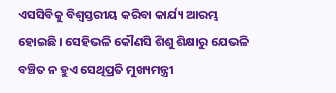ଏସସିବିକୁ ବିଶ୍ୱସ୍ତରୀୟ କରିବା କାର୍ଯ୍ୟ ଆରମ୍ଭ ହୋଇଛି । ସେହିଭଳି କୌଣସି ଶିଶୁ ଶିକ୍ଷାରୁ ଯେଭଳି ବଞ୍ଚିତ ନ ହୁଏ ସେଥିପ୍ରତି ମୁଖ୍ୟମନ୍ତ୍ରୀ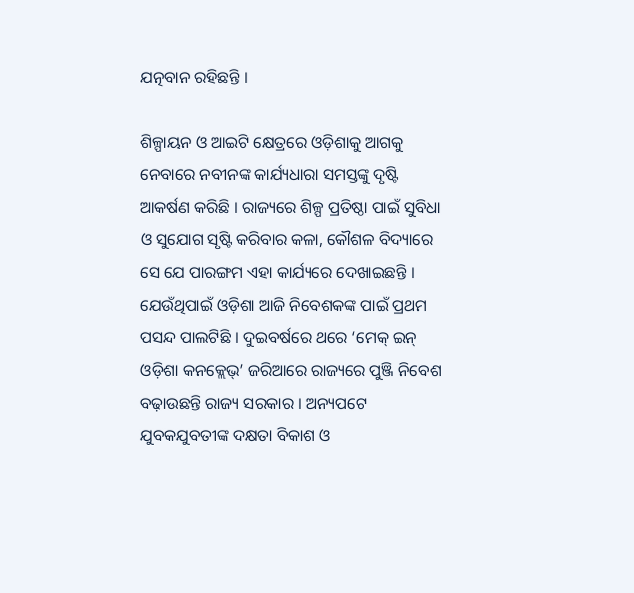ଯତ୍ନବାନ ରହିଛନ୍ତି ।

ଶିଳ୍ପାୟନ ଓ ଆଇଟି କ୍ଷେତ୍ରରେ ଓଡ଼ିଶାକୁ ଆଗକୁ ନେବାରେ ନବୀନଙ୍କ କାର୍ଯ୍ୟଧାରା ସମସ୍ତଙ୍କୁ ଦୃଷ୍ଟି ଆକର୍ଷଣ କରିଛି । ରାଜ୍ୟରେ ଶିଳ୍ପ ପ୍ରତିଷ୍ଠା ପାଇଁ ସୁବିଧା ଓ ସୁଯୋଗ ସୃଷ୍ଟି କରିବାର କଳା, କୌଶଳ ବିଦ୍ୟାରେ ସେ ଯେ ପାରଙ୍ଗମ ଏହା କାର୍ଯ୍ୟରେ ଦେଖାଇଛନ୍ତି । ଯେଉଁଥିପାଇଁ ଓଡ଼ିଶା ଆଜି ନିବେଶକଙ୍କ ପାଇଁ ପ୍ରଥମ ପସନ୍ଦ ପାଲଟିଛି । ଦୁଇବର୍ଷରେ ଥରେ ‘ମେକ୍ ଇନ୍ ଓଡ଼ିଶା କନକ୍ଲେଭ୍’ ଜରିଆରେ ରାଜ୍ୟରେ ପୁଞ୍ଜି ନିବେଶ ବଢ଼ାଉଛନ୍ତି ରାଜ୍ୟ ସରକାର । ଅନ୍ୟପଟେ ଯୁବକଯୁବତୀଙ୍କ ଦକ୍ଷତା ବିକାଶ ଓ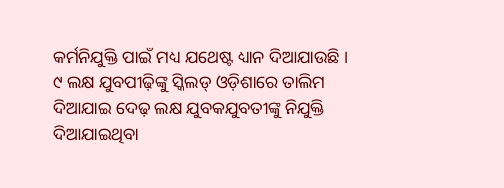କର୍ମନିଯୁକ୍ତି ପାଇଁ ମଧ୍ୟ ଯଥେଷ୍ଟ ଧ୍ୟାନ ଦିଆଯାଉଛି । ୯ ଲକ୍ଷ ଯୁବପୀଢ଼ିଙ୍କୁ ସ୍କିଲଡ୍ ଓଡ଼ିଶାରେ ତାଲିମ ଦିଆଯାଇ ଦେଢ଼ ଲକ୍ଷ ଯୁବକଯୁବତୀଙ୍କୁ ନିଯୁକ୍ତି ଦିଆଯାଇଥିବା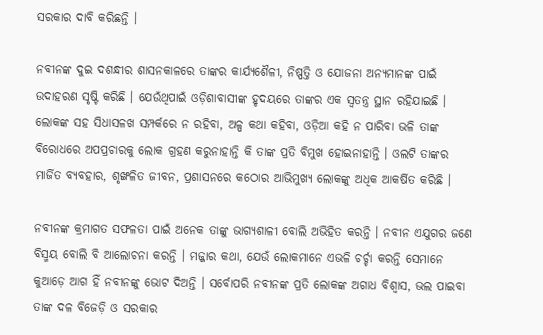ସରକାର ଦାବି କରିଛନ୍ତି ।

ନବୀନଙ୍କ ଦୁଇ ଦଶନ୍ଧୀର ଶାସନକାଳରେ ତାଙ୍କର କାର୍ଯ୍ୟଶୈଳୀ, ନିଷ୍ପତ୍ତି ଓ ଯୋଜନା ଅନ୍ୟମାନଙ୍କ ପାଇଁ ଉଦାହରଣ ସୃଷ୍ଟି କରିଛି । ଯେଉଁଥିପାଇଁ ଓଡ଼ିଶାବାସୀଙ୍କ ହୃଦୟରେ ତାଙ୍କର ଏକ ସ୍ୱତନ୍ତ୍ର ସ୍ଥାନ ରହିଯାଇଛି । ଲୋକଙ୍କ ସହ ସିଧାସଳଖ ସମ୍ପର୍କରେ ନ ରହିବା, ଅଳ୍ପ କଥା କହିବା, ଓଡ଼ିଆ କହି ନ ପାରିବା ଭଳି ତାଙ୍କ ବିରୋଧରେ ଅପପ୍ରଚାରକୁ ଲୋକ ଗ୍ରହଣ କରୁନାହାନ୍ତି କି ତାଙ୍କ ପ୍ରତି ବିମୁଖ ହୋଇନାହାନ୍ତି । ଓଲଟି ତାଙ୍କର ମାର୍ଜିତ ବ୍ୟବହାର, ଶୃଙ୍ଖଳିତ ଜୀବନ, ପ୍ରଶାସନରେ କଠୋର ଆଭିମୁଖ୍ୟ ଲୋକଙ୍କୁ ଅଧିକ ଆକର୍ଷିତ କରିଛି ।

ନବୀନଙ୍କ କ୍ରମାଗତ ସଫଳତା ପାଇଁ ଅନେକ ତାଙ୍କୁ ଭାଗ୍ୟଶାଳୀ ବୋଲି ଅଭିହିତ କରନ୍ତି । ନବୀନ ଏଯୁଗର ଜଣେ ବିସ୍ମୟ ବୋଲି ବି ଆଲୋଚନା କରନ୍ତି । ମଜ୍ଜାର କଥା, ଯେଉଁ ଲୋକମାନେ ଏଭଳି ଚର୍ଚ୍ଚା କରନ୍ତି ସେମାନେ କୁଆଡ଼େ ଆଗ ହିଁ ନବୀନଙ୍କୁ ଭୋଟ ଦିଅନ୍ତି । ସର୍ବୋପରି ନବୀନଙ୍କ ପ୍ରତି ଲୋକଙ୍କ ଅଗାଧ ବିଶ୍ୱାସ, ଭଲ ପାଇବା ତାଙ୍କ ଦଳ ବିଜେଡ଼ି ଓ ସରକାର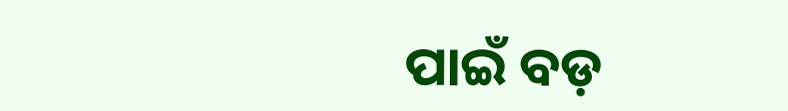ପାଇଁ ବଡ଼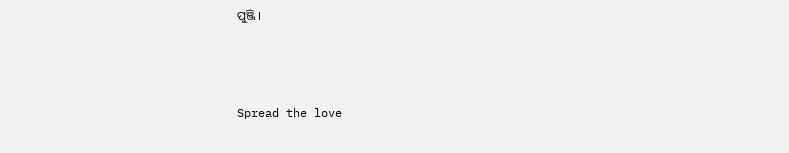ପୁଞ୍ଜି ।



Spread the love